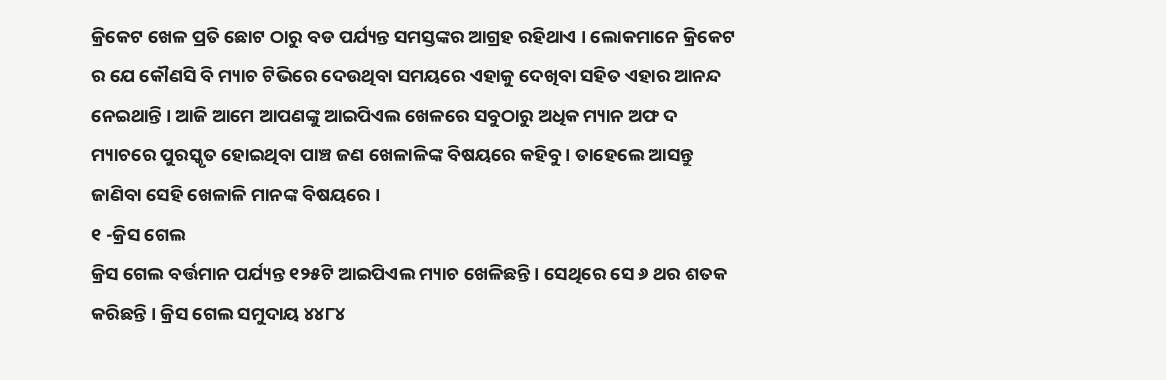କ୍ରିକେଟ ଖେଳ ପ୍ରତି ଛୋଟ ଠାରୁ ବଡ ପର୍ଯ୍ୟନ୍ତ ସମସ୍ତଙ୍କର ଆଗ୍ରହ ରହିଥାଏ । ଲୋକମାନେ କ୍ରିକେଟ ର ଯେ କୌଣସି ବି ମ୍ୟାଚ ଟିଭିରେ ଦେଉଥିବା ସମୟରେ ଏହାକୁ ଦେଖିବା ସହିତ ଏହାର ଆନନ୍ଦ ନେଇଥାନ୍ତି । ଆଜି ଆମେ ଆପଣଙ୍କୁ ଆଇପିଏଲ ଖେଳରେ ସବୁଠାରୁ ଅଧିକ ମ୍ୟାନ ଅଫ ଦ ମ୍ୟାଚରେ ପୁରସ୍କୃତ ହୋଇଥିବା ପାଞ୍ଚ ଜଣ ଖେଳାଳିଙ୍କ ବିଷୟରେ କହିବୁ । ତାହେଲେ ଆସନ୍ତୁ ଜାଣିବା ସେହି ଖେଳାଳି ମାନଙ୍କ ବିଷୟରେ ।
୧ -କ୍ରିସ ଗେଲ
କ୍ରିସ ଗେଲ ବର୍ତ୍ତମାନ ପର୍ଯ୍ୟନ୍ତ ୧୨୫ଟି ଆଇପିଏଲ ମ୍ୟାଚ ଖେଳିଛନ୍ତି । ସେଥିରେ ସେ ୬ ଥର ଶତକ କରିଛନ୍ତି । କ୍ରିସ ଗେଲ ସମୁଦାୟ ୪୪୮୪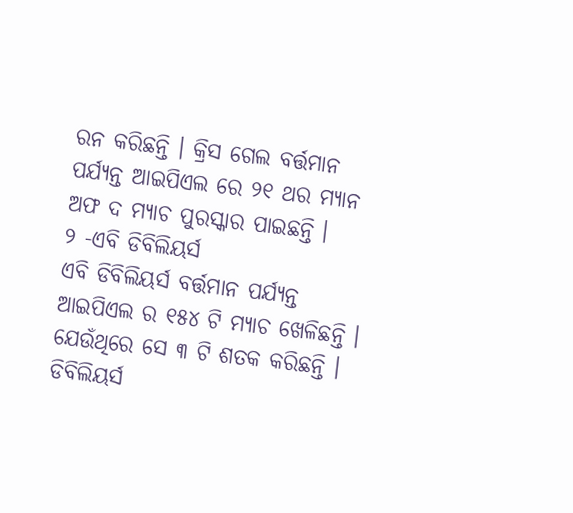ରନ କରିଛନ୍ତି । କ୍ରିସ ଗେଲ ବର୍ତ୍ତମାନ ପର୍ଯ୍ୟନ୍ତ ଆଇପିଏଲ ରେ ୨୧ ଥର ମ୍ୟାନ ଅଫ ଦ ମ୍ୟାଚ ପୁରସ୍କାର ପାଇଛନ୍ତି ।
୨ -ଏବି ଡିବିଲିୟର୍ସ
ଏବି ଡିବିଲିୟର୍ସ ବର୍ତ୍ତମାନ ପର୍ଯ୍ୟନ୍ତ ଆଇପିଏଲ ର ୧୫୪ ଟି ମ୍ୟାଚ ଖେଳିଛନ୍ତି । ଯେଉଁଥିରେ ସେ ୩ ଟି ଶତକ କରିଛନ୍ତି । ଡିବିଲିୟର୍ସ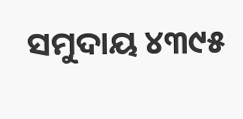ସମୁଦାୟ ୪୩୯୫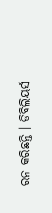ରନ କରିଛନ୍ତି । ଡିବିଲିୟର୍ସ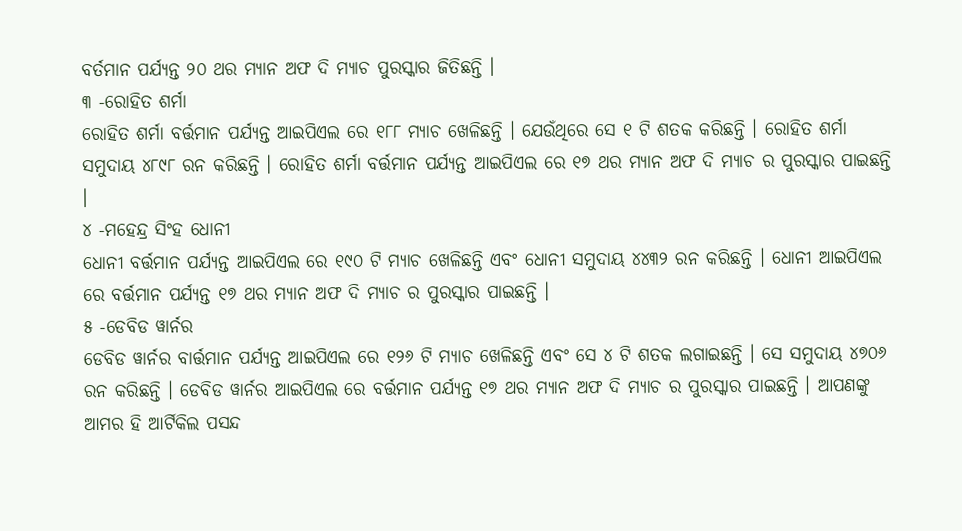ବର୍ତମାନ ପର୍ଯ୍ୟନ୍ତ ୨୦ ଥର ମ୍ୟାନ ଅଫ ଦି ମ୍ୟାଚ ପୁରସ୍କାର ଜିତିଛନ୍ତି ।
୩ -ରୋହିତ ଶର୍ମା
ରୋହିତ ଶର୍ମା ବର୍ତ୍ତମାନ ପର୍ଯ୍ୟନ୍ତ ଆଇପିଏଲ ରେ ୧୮୮ ମ୍ଯାଚ ଖେଳିଛନ୍ତି । ଯେଉଁଥିରେ ସେ ୧ ଟି ଶତକ କରିଛନ୍ତି । ରୋହିତ ଶର୍ମା ସମୁଦାୟ ୪୮୯୮ ରନ କରିଛନ୍ତି । ରୋହିତ ଶର୍ମା ବର୍ତ୍ତମାନ ପର୍ଯ୍ୟନ୍ତ ଆଇପିଏଲ ରେ ୧୭ ଥର ମ୍ୟାନ ଅଫ ଦି ମ୍ୟାଚ ର ପୁରସ୍କାର ପାଇଛନ୍ତି ।
୪ -ମହେନ୍ଦ୍ର ସିଂହ ଧୋନୀ
ଧୋନୀ ବର୍ତ୍ତମାନ ପର୍ଯ୍ୟନ୍ତ ଆଇପିଏଲ ରେ ୧୯୦ ଟି ମ୍ୟାଚ ଖେଳିଛନ୍ତି ଏବଂ ଧୋନୀ ସମୁଦାୟ ୪୪୩୨ ରନ କରିଛନ୍ତି । ଧୋନୀ ଆଇପିଏଲ ରେ ବର୍ତ୍ତମାନ ପର୍ଯ୍ୟନ୍ତ ୧୭ ଥର ମ୍ୟାନ ଅଫ ଦି ମ୍ୟାଚ ର ପୁରସ୍କାର ପାଇଛନ୍ତି ।
୫ -ଡେବିଡ ୱାର୍ନର
ଡେବିଡ ୱାର୍ନର ବାର୍ତ୍ତମାନ ପର୍ଯ୍ୟନ୍ତ ଆଇପିଏଲ ରେ ୧୨୬ ଟି ମ୍ୟାଚ ଖେଳିଛନ୍ତି ଏବଂ ସେ ୪ ଟି ଶତକ ଲଗାଇଛନ୍ତି । ସେ ସମୁଦାୟ ୪୭୦୬ ରନ କରିଛନ୍ତି । ଡେବିଡ ୱାର୍ନର ଆଇପିଏଲ ରେ ବର୍ତ୍ତମାନ ପର୍ଯ୍ୟନ୍ତ ୧୭ ଥର ମ୍ୟାନ ଅଫ ଦି ମ୍ୟାଚ ର ପୁରସ୍କାର ପାଇଛନ୍ତି । ଆପଣଙ୍କୁ ଆମର ହି ଆର୍ଟିକିଲ ପସନ୍ଦ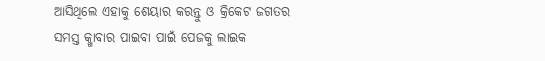ଆସିଥିଲେ ଏହାକୁ ଶେୟାର କରନ୍ତୁ ଓ କ୍ରିକେଟ ଜଗତର ସମସ୍ତ କ୍ଖାବାର ପାଇବା ପାଇଁ ପେଜକୁ ଲାଇକ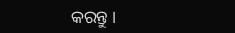କରନ୍ତୁ ।